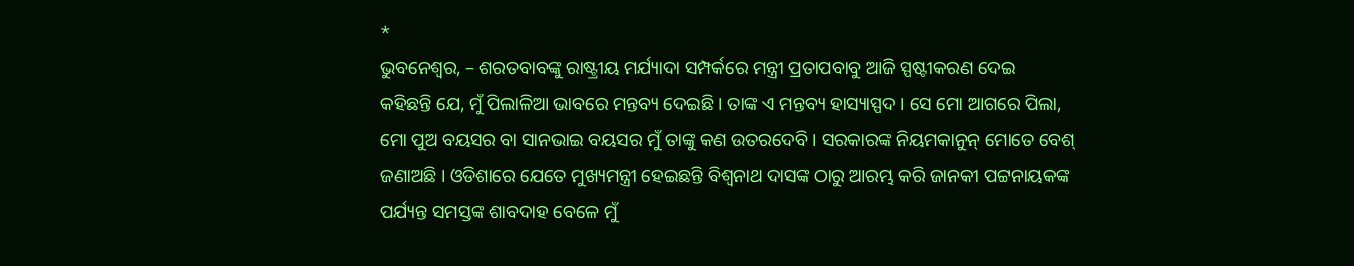*
ଭୁବନେଶ୍ୱର, – ଶରତବାବଙ୍କୁ ରାଷ୍ଟ୍ରୀୟ ମର୍ଯ୍ୟାଦା ସମ୍ପର୍କରେ ମନ୍ତ୍ରୀ ପ୍ରତାପବାବୁ ଆଜି ସ୍ପଷ୍ଟୀକରଣ ଦେଇ
କହିଛନ୍ତି ଯେ, ମୁଁ ପିଲାଳିଆ ଭାବରେ ମନ୍ତବ୍ୟ ଦେଇଛି । ତାଙ୍କ ଏ ମନ୍ତବ୍ୟ ହାସ୍ୟାସ୍ପଦ । ସେ ମୋ ଆଗରେ ପିଲା,
ମୋ ପୁଅ ବୟସର ବା ସାନଭାଇ ବୟସର ମୁଁ ତାଙ୍କୁ କଣ ଉତରଦେବି । ସରକାରଙ୍କ ନିୟମକାନୁନ୍ ମୋତେ ବେଶ୍
ଜଣାଅଛି । ଓଡିଶାରେ ଯେତେ ମୁଖ୍ୟମନ୍ତ୍ରୀ ହେଇଛନ୍ତି ବିଶ୍ୱନାଥ ଦାସଙ୍କ ଠାରୁ ଆରମ୍ଭ କରି ଜାନକୀ ପଟ୍ଟନାୟକଙ୍କ
ପର୍ଯ୍ୟନ୍ତ ସମସ୍ତଙ୍କ ଶାବଦାହ ବେଳେ ମୁଁ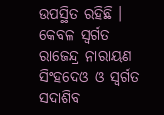ଉପସ୍ଥିତ ରହିଛି । କେବଳ ସ୍ୱର୍ଗତ ରାଜେନ୍ଦ୍ର ନାରାୟଣ ସିଂହଦେଓ ଓ ସ୍ୱର୍ଗତ
ସଦାଶିବ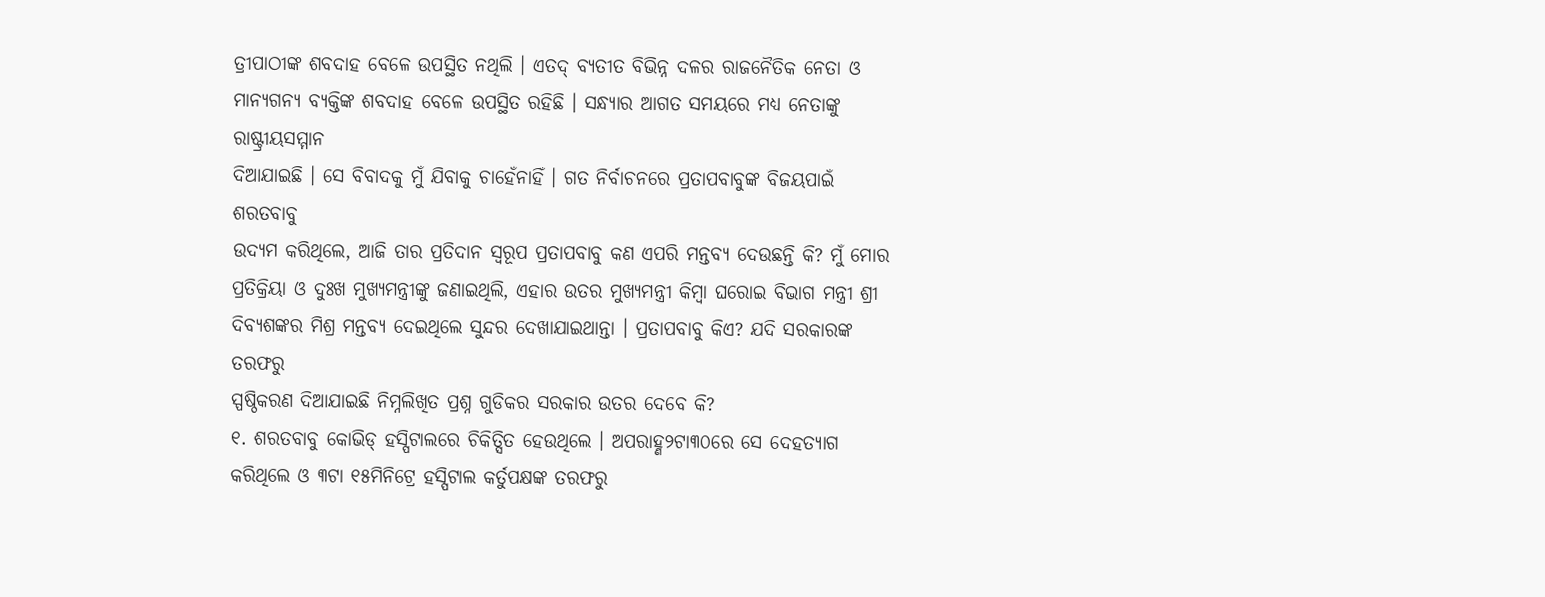ତ୍ରୀପାଠୀଙ୍କ ଶବଦାହ ବେଳେ ଉପସ୍ଥିତ ନଥିଲି । ଏତଦ୍ ବ୍ୟତୀତ ବିଭିନ୍ନ ଦଳର ରାଜନୈତିକ ନେତା ଓ
ମାନ୍ୟଗନ୍ୟ ବ୍ୟକ୍ତିଙ୍କ ଶବଦାହ ବେଳେ ଉପସ୍ଥିତ ରହିଛି । ସନ୍ଧ୍ୟାର ଆଗତ ସମୟରେ ମଧ୍ୟ ନେତାଙ୍କୁ ରାଷ୍ଟ୍ରୀୟସମ୍ମାନ
ଦିଆଯାଇଛି । ସେ ବିବାଦକୁ ମୁଁ ଯିବାକୁ ଚାହେଁନାହିଁ । ଗତ ନିର୍ବାଚନରେ ପ୍ରତାପବାବୁଙ୍କ ବିଜୟପାଇଁ ଶରତବାବୁ
ଉଦ୍ୟମ କରିଥିଲେ, ଆଜି ତାର ପ୍ରତିଦାନ ସ୍ୱରୂପ ପ୍ରତାପବାବୁ କଣ ଏପରି ମନ୍ତବ୍ୟ ଦେଉଛନ୍ତି କି? ମୁଁ ମୋର
ପ୍ରତିକ୍ରିୟା ଓ ଦୁଃଖ ମୁଖ୍ୟମନ୍ତ୍ରୀଙ୍କୁ ଜଣାଇଥିଲି, ଏହାର ଉତର ମୁଖ୍ୟମନ୍ତ୍ରୀ କିମ୍ବା ଘରୋଇ ବିଭାଗ ମନ୍ତ୍ରୀ ଶ୍ରୀ
ଦିବ୍ୟଶଙ୍କର ମିଶ୍ର ମନ୍ତବ୍ୟ ଦେଇଥିଲେ ସୁନ୍ଦର ଦେଖାଯାଇଥାନ୍ତା । ପ୍ରତାପବାବୁ କିଏ? ଯଦି ସରକାରଙ୍କ ତରଫରୁ
ସ୍ପଷ୍ଠିକରଣ ଦିଆଯାଇଛି ନିମ୍ନଲିଖିତ ପ୍ରଶ୍ନ ଗୁଡିକର ସରକାର ଉତର ଦେବେ କି?
୧. ଶରତବାବୁ କୋଭିଡ୍ ହସ୍ପିଟାଲରେ ଚିକିତ୍ସିତ ହେଉଥିଲେ । ଅପରାହ୍ଣ୨ଟା୩୦ରେ ସେ ଦେହତ୍ୟାଗ
କରିଥିଲେ ଓ ୩ଟା ୧୫ମିନିଟ୍ରେ ହସ୍ପିଟାଲ କର୍ତୁପକ୍ଷଙ୍କ ତରଫରୁ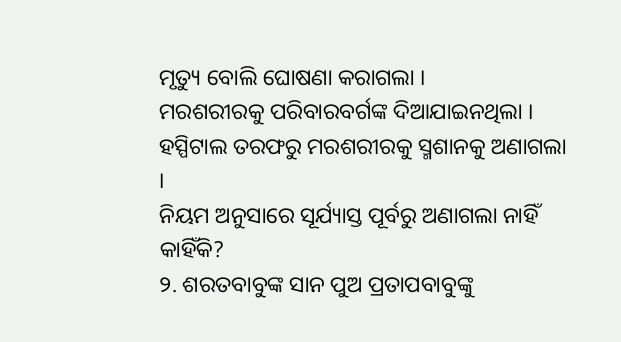ମୃତ୍ୟୁ ବୋଲି ଘୋଷଣା କରାଗଲା ।
ମରଶରୀରକୁ ପରିବାରବର୍ଗଙ୍କ ଦିଆଯାଇନଥିଲା । ହସ୍ପିଟାଲ ତରଫରୁ ମରଶରୀରକୁ ସ୍ମଶାନକୁ ଅଣାଗଲା ।
ନିୟମ ଅନୁସାରେ ସୂର୍ଯ୍ୟାସ୍ତ ପୂର୍ବରୁ ଅଣାଗଲା ନାହିଁ କାହିଁକି?
୨. ଶରତବାବୁଙ୍କ ସାନ ପୁଅ ପ୍ରତାପବାବୁଙ୍କୁ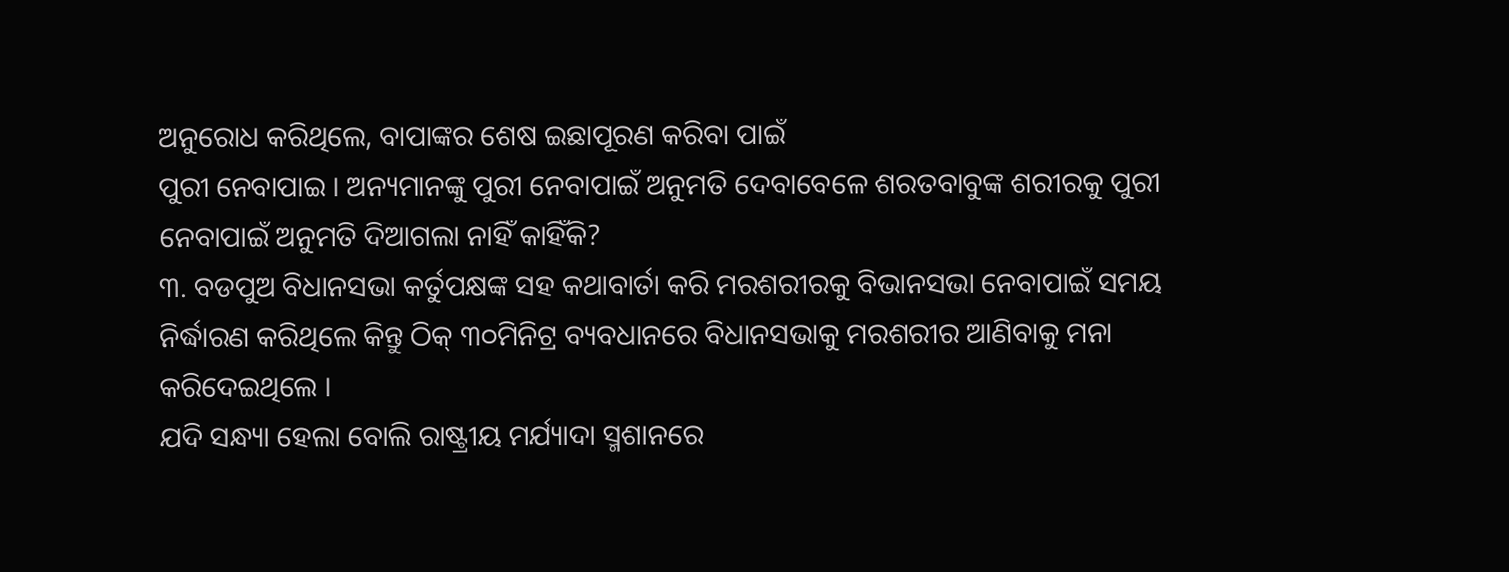ଅନୁରୋଧ କରିଥିଲେ, ବାପାଙ୍କର ଶେଷ ଇଛାପୂରଣ କରିବା ପାଇଁ
ପୁରୀ ନେବାପାଇ । ଅନ୍ୟମାନଙ୍କୁ ପୁରୀ ନେବାପାଇଁ ଅନୁମତି ଦେବାବେଳେ ଶରତବାବୁଙ୍କ ଶରୀରକୁ ପୁରୀ
ନେବାପାଇଁ ଅନୁମତି ଦିଆଗଲା ନାହିଁ କାହିଁକି?
୩. ବଡପୁଅ ବିଧାନସଭା କର୍ତୁପକ୍ଷଙ୍କ ସହ କଥାବାର୍ତା କରି ମରଶରୀରକୁ ବିଭାନସଭା ନେବାପାଇଁ ସମୟ
ନିର୍ଦ୍ଧାରଣ କରିଥିଲେ କିନ୍ତୁ ଠିକ୍ ୩୦ମିନିଟ୍ର ବ୍ୟବଧାନରେ ବିଧାନସଭାକୁ ମରଶରୀର ଆଣିବାକୁ ମନା
କରିଦେଇଥିଲେ ।
ଯଦି ସନ୍ଧ୍ୟା ହେଲା ବୋଲି ରାଷ୍ଟ୍ରୀୟ ମର୍ଯ୍ୟାଦା ସ୍ମଶାନରେ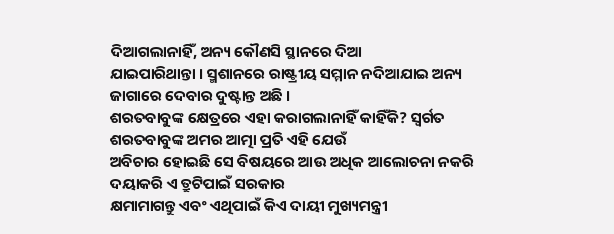ଦିଆଗଲାନାହିଁ, ଅନ୍ୟ କୌଣସି ସ୍ଥାନରେ ଦିଆ
ଯାଇପାରିଥାନ୍ତା । ସ୍ମଶାନରେ ରାଷ୍ଟ୍ରୀୟ ସମ୍ମାନ ନଦିଆଯାଇ ଅନ୍ୟ ଜାଗାରେ ଦେବାର ଦୁଷ୍ଟାନ୍ତ ଅଛି ।
ଶରତବାବୁଙ୍କ କ୍ଷେତ୍ରରେ ଏହା କରାଗଲାନାହିଁ କାହିଁକି? ସ୍ୱର୍ଗତ ଶରତବାବୁଙ୍କ ଅମର ଆତ୍ମା ପ୍ରତି ଏହି ଯେଉଁ
ଅବିଚାର ହୋଇଛି ସେ ବିଷୟରେ ଆଉ ଅଧିକ ଆଲୋଚନା ନକରି ଦୟାକରି ଏ ତ୍ରୁଟିପାଇଁ ସରକାର
କ୍ଷମାମାଗନ୍ତୁ ଏବଂ ଏଥିପାଇଁ କିଏ ଦାୟୀ ମୁଖ୍ୟମନ୍ତ୍ରୀ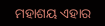ମହାଶୟ ଏହାର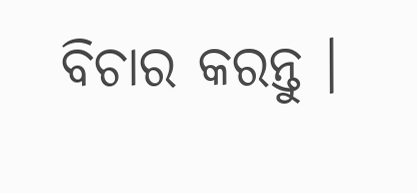ବିଚାର କରନ୍ତୁ ।